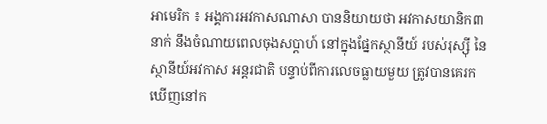អាមេរិក ៖ អង្គការអវកាសណាសា បាននិយាយថា អវកាសយានិក៣នាក់ នឹងចំណាយពេលចុងសប្តាហ៍ នៅក្នុងផ្នែកស្ថានីយ៍ របស់រុស្ស៊ី នៃស្ថានីយ៍អវកាស អន្តរជាតិ បន្ទាប់ពីការលេចធ្លាយមួយ ត្រូវបានគេរកឃើញនៅក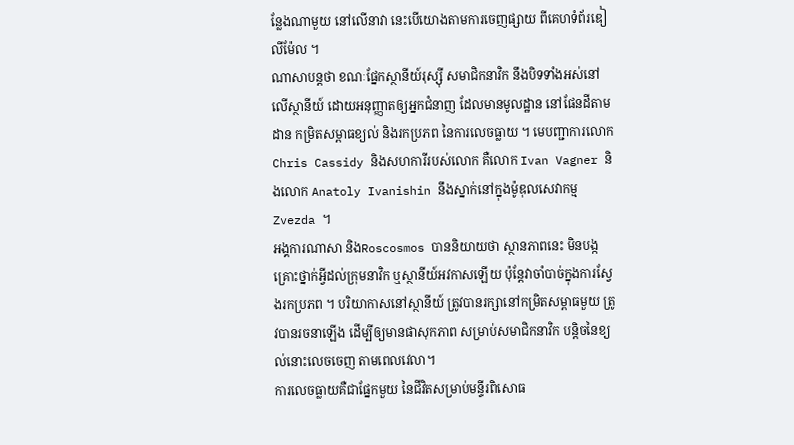ន្លែងណាមួយ នៅលើនាវា នេះបើយោងតាមការចេញផ្សាយ ពីគេហទំព័រឌៀលីម៉ែល ។
ណាសាបន្តថា ខណៈផ្នែកស្ថានីយ៍រុស្ស៊ី សមាជិកនាវិក នឹងបិទទាំងអស់នៅលើស្ថានីយ៍ ដោយអនុញ្ញាតឲ្យអ្នកជំនាញ ដែលមានមូលដ្ឋាន នៅផែនដីតាមដាន កម្រិតសម្ពាធខ្យល់ និងរកប្រភព នៃការលេចធ្លាយ ។ មេបញ្ជាការលោក Chris Cassidy និងសហការីរបស់លោក គឺលោក Ivan Vagner និងលោក Anatoly Ivanishin នឹងស្នាក់នៅក្នុងម៉ូឌុលសេវាកម្ម Zvezda ។
អង្គការណាសា និងRoscosmos បាននិយាយថា ស្ថានភាពនេះ មិនបង្កគ្រោះថ្នាក់អ្វីដល់ក្រុមនាវិក ឬស្ថានីយ៍អវកាសឡើយ ប៉ុន្តែវាចាំបាច់ក្នុងការស្វែងរកប្រភព ។ បរិយាកាសនៅស្ថានីយ៍ ត្រូវបានរក្សានៅកម្រិតសម្ពាធមួយ ត្រូវបានរចនាឡើង ដើម្បីឲ្យមានផាសុកភាព សម្រាប់សមាជិកនាវិក បន្តិចនៃខ្យល់នោះលេចចេញ តាមពេលវេលា។
ការលេចធ្លាយគឺជាផ្នែកមួយ នៃជីវិតសម្រាប់មន្ទីរពិសោធ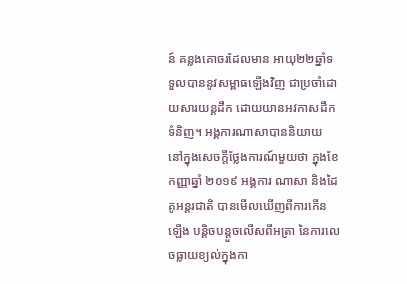ន៍ គន្លងគោចរដែលមាន អាយុ២២ឆ្នាំទទួលបាននូវសម្ពាធឡើងវិញ ជាប្រចាំដោយសារយន្តដឹក ដោយយានអវកាសដឹកទំនិញ។ អង្គការណាសាបាននិយាយ នៅក្នុងសេចក្តីថ្លែងការណ៍មួយថា ក្នុងខែកញ្ញាឆ្នាំ ២០១៩ អង្គការ ណាសា និងដៃគូអន្តរជាតិ បានមើលឃើញពីការកើនឡើង បន្តិចបន្តួចលើសពីអត្រា នៃការលេចធ្លាយខ្យល់ក្នុងកា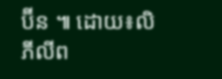ប៊ីន ៕ ដោយ៖លិ ភីលីព